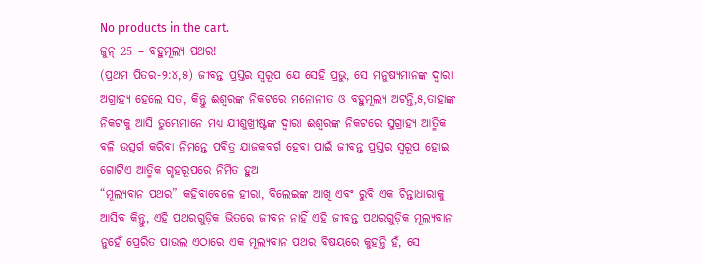No products in the cart.
ଜୁନ୍ 25 – ବହୁମୂଲ୍ୟ ପଥର!
(ପ୍ରଥମ ପିତର-୨:୪,୫) ଜୀବନ୍ତ ପ୍ରସ୍ତର ସ୍ୱରୂପ ଯେ ସେହି ପ୍ରଭୁ, ସେ ମନୁଷ୍ୟମାନଙ୍କ ଦ୍ୱାରା ଅଗ୍ରାହ୍ୟ ହେଲେ ସତ, କିନ୍ତୁ ଈଶ୍ୱରଙ୍କ ନିକଟରେ ମନୋନୀତ ଓ ବହୁମୂଲ୍ୟ ଅଟନ୍ତି,୫,ତାହାଙ୍କ ନିକଟକୁ ଆସି ତୁମ୍ଭେମାନେ ମଧ୍ୟ ଯୀଶୁଖ୍ରୀଷ୍ଟଙ୍କ ଦ୍ୱାରା ଈଶ୍ୱରଙ୍କ ନିକଟରେ ସୁଗ୍ରାହ୍ୟ ଆତ୍ମିକ ବଳି ଉତ୍ସର୍ଗ କରିବା ନିମନ୍ତେ ପବିତ୍ର ଯାଜକବର୍ଗ ହେବା ପାଇଁ ଜୀବନ୍ତ ପ୍ରସ୍ତର ସ୍ୱରୂପ ହୋଇ ଗୋଟିଏ ଆତ୍ମିକ ଗୃହରୂପରେ ନିର୍ମିତ ହୁଅ
“ମୂଲ୍ୟବାନ ପଥର” କହିବାବେଳେ ହୀରା, ବିଲେଇଙ୍କ ଆଖି ଏବଂ ରୁବି ଏକ ଚିନ୍ତାଧାରାକୁ ଆସିବ କିନ୍ତୁ, ଏହି ପଥରଗୁଡ଼ିକ ଭିତରେ ଜୀବନ ନାହିଁ ଏହି ଜୀବନ୍ତ ପଥରଗୁଡ଼ିକ ମୂଲ୍ୟବାନ ନୁହେଁ ପ୍ରେରିତ ପାଉଲ ଏଠାରେ ଏକ ମୂଲ୍ୟବାନ ପଥର ବିଷୟରେ କୁହନ୍ତି ହଁ, ସେ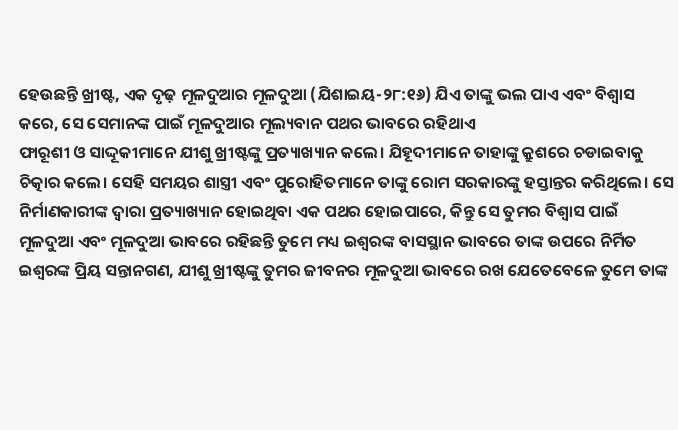ହେଉଛନ୍ତି ଖ୍ରୀଷ୍ଟ, ଏକ ଦୃଢ଼ ମୂଳଦୁଆର ମୂଳଦୁଆ (ଯିଶାଇୟ-୨୮:୧୬) ଯିଏ ତାଙ୍କୁ ଭଲ ପାଏ ଏବଂ ବିଶ୍ୱାସ କରେ, ସେ ସେମାନଙ୍କ ପାଇଁ ମୂଳଦୁଆର ମୂଲ୍ୟବାନ ପଥର ଭାବରେ ରହିଥାଏ
ଫାରୂଶୀ ଓ ସାଦ୍ଦୂକୀମାନେ ଯୀଶୁ ଖ୍ରୀଷ୍ଟଙ୍କୁ ପ୍ରତ୍ୟାଖ୍ୟାନ କଲେ। ଯିହୂଦୀମାନେ ତାହାଙ୍କୁ କ୍ରୁଶରେ ଚଡାଇବାକୁ ଚିତ୍କାର କଲେ। ସେହି ସମୟର ଶାସ୍ତ୍ରୀ ଏବଂ ପୁରୋହିତମାନେ ତାଙ୍କୁ ରୋମ ସରକାରଙ୍କୁ ହସ୍ତାନ୍ତର କରିଥିଲେ। ସେ ନିର୍ମାଣକାରୀଙ୍କ ଦ୍ୱାରା ପ୍ରତ୍ୟାଖ୍ୟାନ ହୋଇଥିବା ଏକ ପଥର ହୋଇପାରେ, କିନ୍ତୁ ସେ ତୁମର ବିଶ୍ୱାସ ପାଇଁ ମୂଳଦୁଆ ଏବଂ ମୂଳଦୁଆ ଭାବରେ ରହିଛନ୍ତି ତୁମେ ମଧ୍ୟ ଇଶ୍ବରଙ୍କ ବାସସ୍ଥାନ ଭାବରେ ତାଙ୍କ ଉପରେ ନିର୍ମିତ
ଇଶ୍ବରଙ୍କ ପ୍ରିୟ ସନ୍ତାନଗଣ, ଯୀଶୁ ଖ୍ରୀଷ୍ଟଙ୍କୁ ତୁମର ଜୀବନର ମୂଳଦୁଆ ଭାବରେ ରଖ ଯେତେବେଳେ ତୁମେ ତାଙ୍କ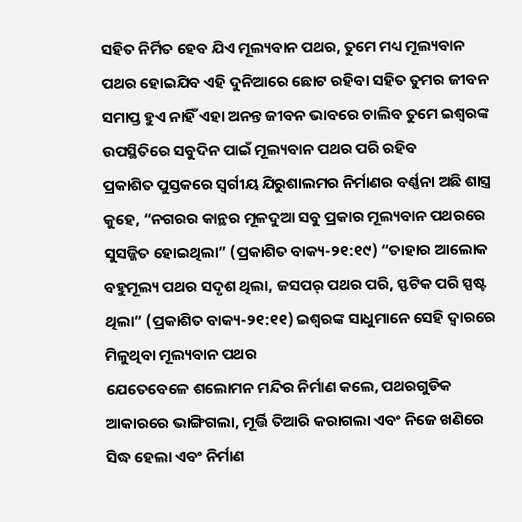ସହିତ ନିର୍ମିତ ହେବ ଯିଏ ମୂଲ୍ୟବାନ ପଥର, ତୁମେ ମଧ୍ୟ ମୂଲ୍ୟବାନ ପଥର ହୋଇଯିବ ଏହି ଦୁନିଆରେ ଛୋଟ ରହିବା ସହିତ ତୁମର ଜୀବନ ସମାପ୍ତ ହୁଏ ନାହିଁ ଏହା ଅନନ୍ତ ଜୀବନ ଭାବରେ ଚାଲିବ ତୁମେ ଇଶ୍ୱରଙ୍କ ଉପସ୍ଥିତିରେ ସବୁଦିନ ପାଇଁ ମୂଲ୍ୟବାନ ପଥର ପରି ରହିବ
ପ୍ରକାଶିତ ପୁସ୍ତକରେ ସ୍ୱର୍ଗୀୟ ଯିରୁଶାଲମର ନିର୍ମାଣର ବର୍ଣ୍ଣନା ଅଛି ଶାସ୍ତ୍ର କୁହେ, “ନଗରର କାନ୍ଥର ମୂଳଦୁଆ ସବୁ ପ୍ରକାର ମୂଲ୍ୟବାନ ପଥରରେ ସୁସଜ୍ଜିତ ହୋଇଥିଲା” (ପ୍ରକାଶିତ ବାକ୍ୟ-୨୧:୧୯) “ତାହାର ଆଲୋକ ବହୁମୂଲ୍ୟ ପଥର ସଦୃଶ ଥିଲା, ଜସପର୍ ପଥର ପରି, ସ୍ଫଟିକ ପରି ସ୍ପଷ୍ଟ ଥିଲା” (ପ୍ରକାଶିତ ବାକ୍ୟ-୨୧:୧୧) ଇଶ୍ବରଙ୍କ ସାଧୁମାନେ ସେହି ଦ୍ୱାରରେ ମିଳୁଥିବା ମୂଲ୍ୟବାନ ପଥର
ଯେତେବେଳେ ଶଲୋମନ ମନ୍ଦିର ନିର୍ମାଣ କଲେ, ପଥରଗୁଡିକ ଆକାରରେ ଭାଙ୍ଗିଗଲା, ମୂର୍ତ୍ତି ତିଆରି କରାଗଲା ଏବଂ ନିଜେ ଖଣିରେ ସିଦ୍ଧ ହେଲା ଏବଂ ନିର୍ମାଣ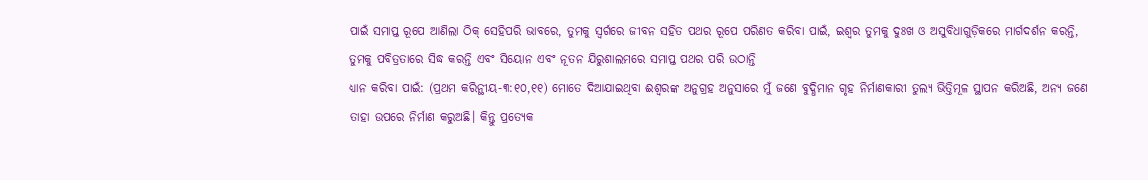ପାଇଁ ସମାପ୍ତ ରୂପେ ଆଣିଲା ଠିକ୍ ସେହିପରି ଭାବରେ, ତୁମକୁ ସ୍ୱର୍ଗରେ ଜୀବନ ସହିତ ପଥର ରୂପେ ପରିଣତ କରିବା ପାଇଁ, ଇଶ୍ବର ତୁମକୁ ଦୁଃଖ ଓ ଅସୁବିଧାଗୁଡ଼ିକରେ ମାର୍ଗଦର୍ଶନ କରନ୍ତି, ତୁମକୁ ପବିତ୍ରତାରେ ସିଦ୍ଧ କରନ୍ତି ଏବଂ ସିୟୋନ ଏବଂ ନୂତନ ଯିରୁଶାଲମରେ ସମାପ୍ତ ପଥର ପରି ଉଠାନ୍ତି
ଧ୍ୟାନ କରିବା ପାଇଁ: (ପ୍ରଥମ କରିନ୍ଥୀୟ-୩:୧୦,୧୧) ମୋତେ ଦିଆଯାଇଥିବା ଈଶ୍ୱରଙ୍କ ଅନୁଗ୍ରହ ଅନୁସାରେ ମୁଁ ଜଣେ ବୁଦ୍ଧିମାନ ଗୃହ ନିର୍ମାଣକାରୀ ତୁଲ୍ୟ ଭିତ୍ତିମୂଳ ସ୍ଥାପନ କରିଅଛି, ଅନ୍ୟ ଜଣେ ତାହା ଉପରେ ନିର୍ମାଣ କରୁଅଛି। କିନ୍ତୁ ପ୍ରତ୍ୟେକ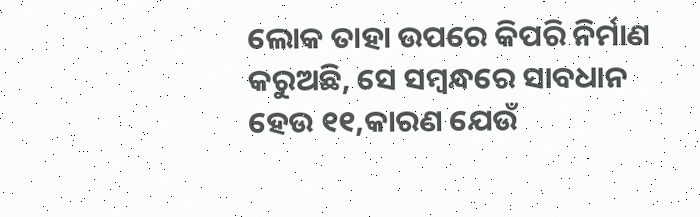ଲୋକ ତାହା ଉପରେ କିପରି ନିର୍ମାଣ କରୁଅଛି, ସେ ସମ୍ବନ୍ଧରେ ସାବଧାନ ହେଉ ୧୧,କାରଣ ଯେଉଁ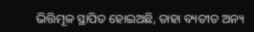ଭିତ୍ତିମୂଳ ସ୍ଥାପିତ ହୋଇଅଛି, ତାହା ବ୍ୟତୀତ ଅନ୍ୟ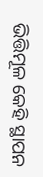ଭିତ୍ତିମୂଳ କେହି ସ୍ଥାପନ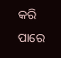କରି ପାରେ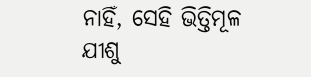ନାହିଁ, ସେହି ଭିତ୍ତିମୂଳ ଯୀଶୁ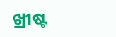ଖ୍ରୀଷ୍ଟ